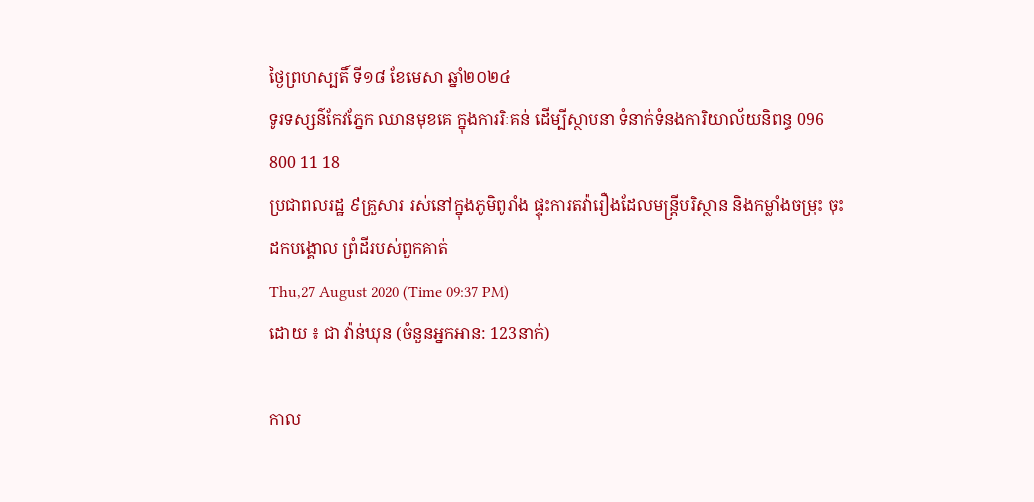ថ្ងៃព្រហស្បតិ៍ ទី១៨ ខែមេសា ឆ្នាំ២០២៤
ទូរទស្សន៌កែវភ្នែក ឈានមុខគេ ក្នុងការរិៈគន់ ដើម្បីស្ថាបនា ទំនាក់ទំនងការិយាល័យនិពន្ធ 096 800 11 18
ប្រជាពលរដ្ឋ ៩គ្រួសារ រស់នៅក្នុងភូមិពូរាំង ផ្ទុះការតវ៉ារឿងដែលមន្ត្រីបរិស្ថាន និងកម្លាំងចម្រុះ ចុះដកបង្គោល ព្រំដីរបស់ពួកគាត់
Thu,27 August 2020 (Time 09:37 PM)
ដោយ ៖ ជា វ៉ាន់ឃុន (ចំនួនអ្នកអាន: 123នាក់)

កាល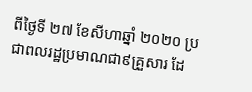ពីថ្ងៃទី ២៧ ខែសីហាឆ្នាំ ២០២០ ប្រជាពលរដ្ឋប្រមាណជា៩គ្រួសារ ដែ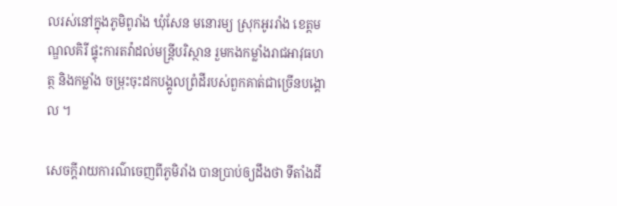លរស់នៅក្នុងភូមិពូរាំង ឃុំសែន មនោរម្យ ស្រុកអូររាំង ខេត្តមណ្ឌលគិរី ផ្ទុះការតវ៉ាដល់មន្ត្រីបរិស្ថាន រួមកងកម្លាំងរាជអាវុធហត្ថ និងកម្លាំង ចម្រុះចុះដកបង្គូលព្រំដីរបស់ពួកគាត់ជាច្រើនបង្គោល ។

សេចក្តីរាយការណ៌ចេញពីភូមិរាំង បានប្រាប់ឲ្យដឹងថា ទីតាំងដី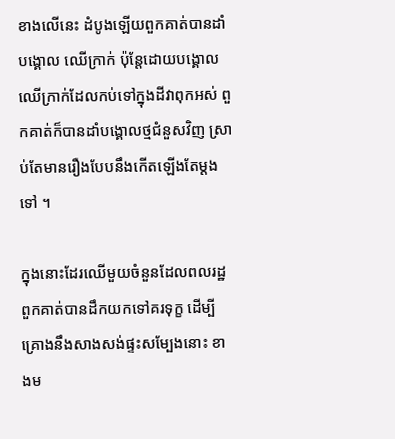ខាងលើនេះ ដំបូងឡើយពួកគាត់បានដាំបង្គោល ឈើក្រាក់ ប៉ុន្តែដោយបង្គោលឈើក្រាក់ដែលកប់ទៅក្នុងដីវាពុកអស់ ពួកគាត់ក៏បានដាំបង្គោលថ្មជំនួសវិញ ស្រាប់តែមានរឿងបែបនឹងកើតឡើងតែម្តងទៅ ។

ក្នុងនោះដែរឈើមួយចំនួនដែលពលរដ្ឋពួកគាត់បានដឹកយកទៅគរទុក្ខ ដើម្បីគ្រោងនឹងសាងសង់ផ្ទះសម្បែងនោះ ខាងម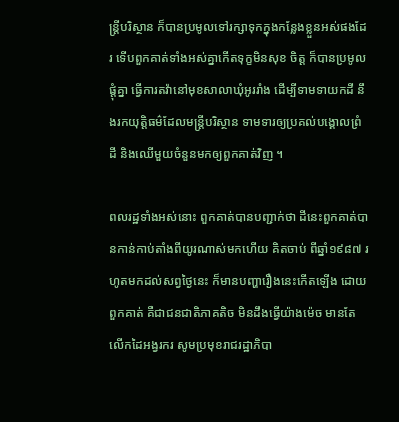ន្ត្រីបរិស្ថាន ក៏បានប្រមូលទៅរក្សាទុកក្នុងកន្លែងខ្លួនអស់ផងដែរ ទើបពួកគាត់ទាំងអស់គ្នាកើតទុក្ខមិនសុខ ចិត្ត ក៏បានប្រមូលផ្ដុំគ្នា ធ្វើការតវ៉ានៅមុខសាលាឃុំអូររាំង ដើម្បីទាមទាយកដី នឹងរកយុត្តិធម៌ដែលមន្ត្រីបរិស្ថាន ទាមទារឲ្យប្រគល់បង្គោលព្រំដី និងឈើមួយចំនួនមកឲ្យពួកគាត់វិញ ។

ពលរដ្ឋទាំងអស់នោះ ពួកគាត់បានបញ្ជាក់ថា ដីនេះពួកគាត់បានកាន់កាប់តាំងពីយូរណាស់មកហើយ គិតចាប់ ពីឆ្នាំ១៩៨៧ រហូតមកដល់សព្វថ្ងៃនេះ ក៏មានបញ្ហារឿងនេះកើតឡើង ដោយពួកគាត់ គឺជាជនជាតិភាគតិច មិនដឹងធ្វើយ៉ាងម៉េច មានតែលើកដៃអង្វរករ សូមប្រមុខរាជរដ្ឋាភិបា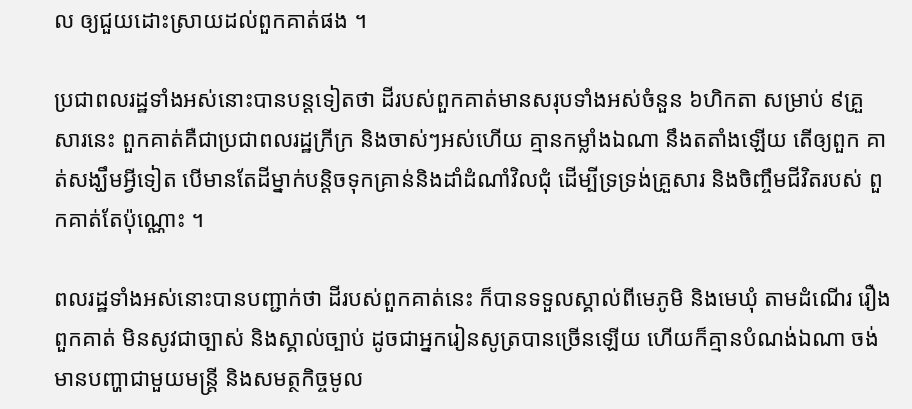ល ឲ្យជួយដោះស្រាយដល់ពួកគាត់ផង ។

ប្រជាពលរដ្ឋទាំងអស់នោះបានបន្តទៀតថា ដីរបស់ពួកគាត់មានសរុបទាំងអស់ចំនួន ៦ហិកតា សម្រាប់ ៩គ្រួ សារនេះ ពួកគាត់គឺជាប្រជាពលរដ្ឋក្រីក្រ និងចាស់ៗអស់ហើយ គ្មានកម្លាំងឯណា នឹងតតាំងឡើយ តើឲ្យពួក គាត់សង្ឃឹមអ្វីទៀត បើមានតែដីម្នាក់បន្តិចទុកគ្រាន់និងដាំដំណាំវិលជុំ ដើម្បីទ្រទ្រង់គ្រួសារ និងចិញ្ចឹមជីវិតរបស់ ពួកគាត់តែប៉ុណ្ណោះ ។

ពលរដ្ឋទាំងអស់នោះបានបញ្ជាក់ថា ដីរបស់ពួកគាត់នេះ ក៏បានទទួលស្គាល់ពីមេភូមិ និងមេឃុំ តាមដំណើរ រឿងពួកគាត់ មិនសូវជាច្បាស់ និងស្គាល់ច្បាប់ ដូចជាអ្នករៀនសូត្របានច្រើនឡើយ ហើយក៏គ្មានបំណង់ឯណា ចង់មានបញ្ហាជាមួយមន្ត្រី និងសមត្ថកិច្ចមូល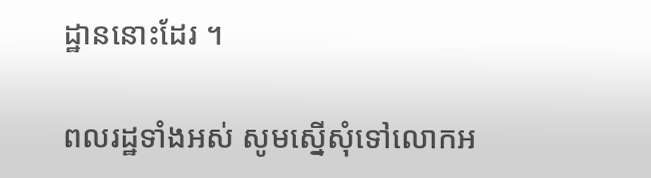ដ្ឋាននោះដែរ ។

ពលរដ្ឋទាំងអស់ សូមស្នើសុំទៅលោកអ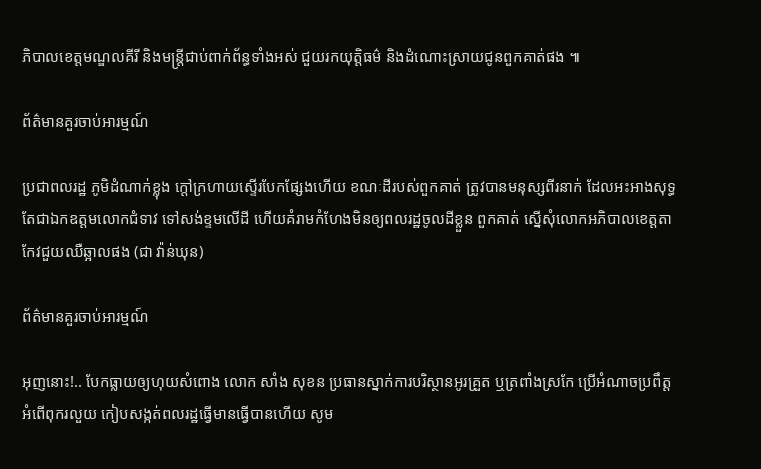ភិបាលខេត្តមណ្ឌលគីរី និងមន្ត្រីជាប់ពាក់ព័ន្ធទាំងអស់ ជួយរកយុត្តិធម៌ និងដំណោះស្រាយជូនពួកគាត់ផង ៕

ព័ត៌មានគួរចាប់អារម្មណ៍

ប្រជាពលរដ្ឋ ភូមិដំណាក់ខ្លុង ក្តៅក្រហាយស្ទើរបែកផ្សែងហើយ ខណៈដីរបស់ពួកគាត់ ត្រូវបានមនុស្សពីរនាក់ ដែលអះអាងសុទ្ធតែជាឯកឧត្តមលោកជំទាវ ទៅសង់ខ្ទមលើដី ហើយគំរាមកំហែងមិនឲ្យពលរដ្ឋចូលដីខ្លួន ពួកគាត់ ស្នើសុំលោកអភិបាលខេត្តតាកែវជួយឈឺឆ្អាលផង (ជា វ៉ាន់ឃុន)

ព័ត៌មានគួរចាប់អារម្មណ៍

អុញនោះ!.. បែកធ្លាយឲ្យហុយសំពោង លោក សាំង សុខន ប្រធានស្នាក់ការបរិស្ថានអូរគ្រួត ឬត្រពាំងស្រកែ ប្រើអំណាចប្រពឹត្តអំពើពុករលួយ កៀបសង្កត់ពលរដ្ឋធ្វើមានធ្វើបានហើយ សូម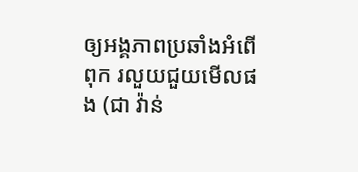ឲ្យអង្គភាពប្រឆាំងអំពើពុក រលួយជួយមើលផង (ជា វ៉ាន់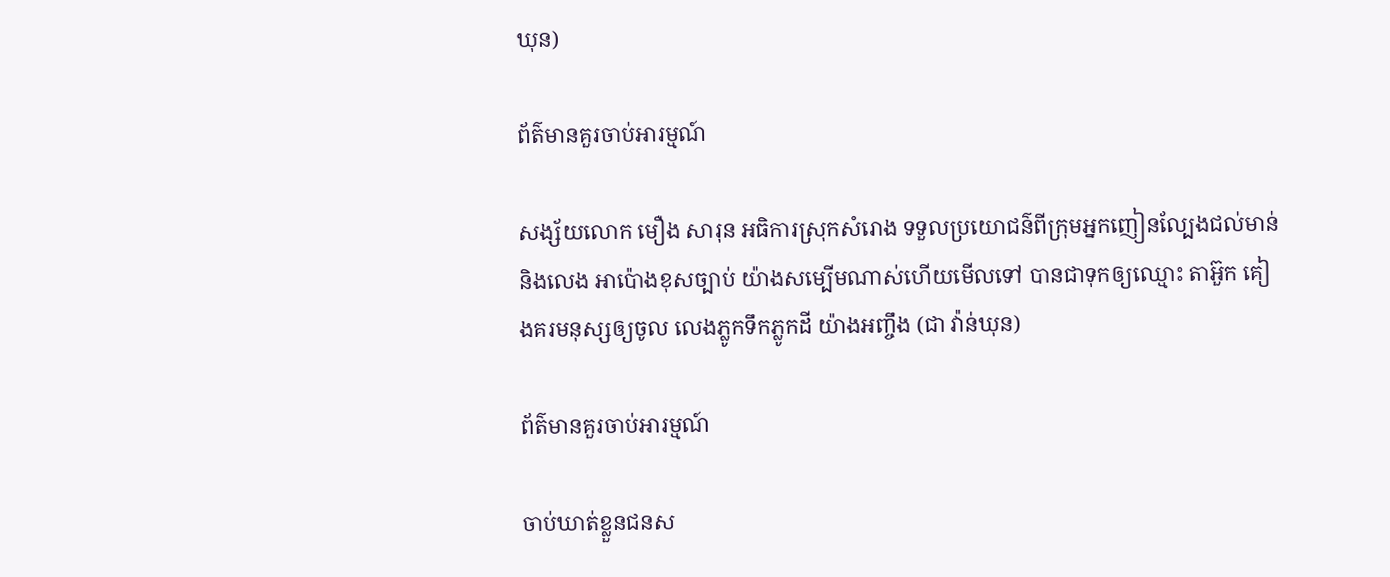ឃុន)

ព័ត៌មានគួរចាប់អារម្មណ៍

សង្ស័យលោក មឿង សារុន អធិការស្រុកសំរោង ទទួលប្រយោជន៌ពីក្រុមអ្នកញៀនល្បែងជល់មាន់ និងលេង អាប៉ោងខុសច្បាប់ យ៉ាងសម្បើមណាស់ហើយមើលទៅ បានជាទុកឲ្យឈ្មោះ តាអ៊ួក គៀងគរមនុស្សឲ្យចូល លេងភ្លូកទឹកភ្លូកដី យ៉ាងអញ្ចឹង (ជា វ៉ាន់ឃុន)

ព័ត៌មានគួរចាប់អារម្មណ៍

ចាប់ឃាត់ខ្លួនជនស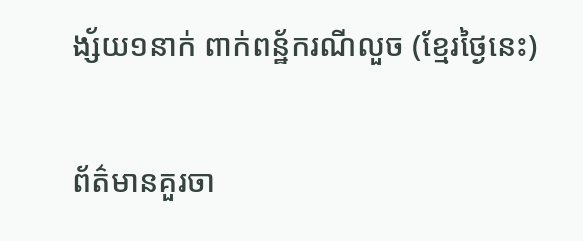ង្ស័យ១នាក់ ពាក់ពន្ឋ័ករណីលួច (ខ្មែរថ្ងៃនេះ)

ព័ត៌មានគួរចា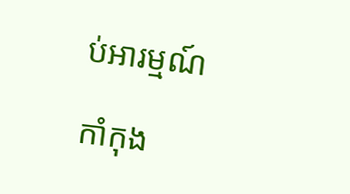ប់អារម្មណ៍

កាំកុង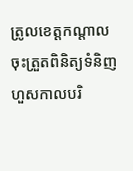ត្រូលខេត្តកណ្ដាល ចុះត្រួតពិនិត្យទំនិញហួសកាលបរិ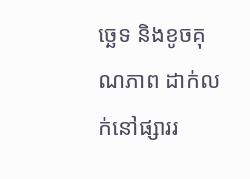ច្ឆេទ និងខូចគុណភាព ដាក់លក់នៅផ្សាររ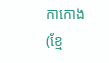កាកោង (ខ្មែ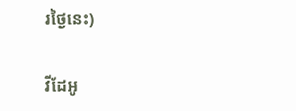រថ្ងៃនេះ)

វីដែអូ